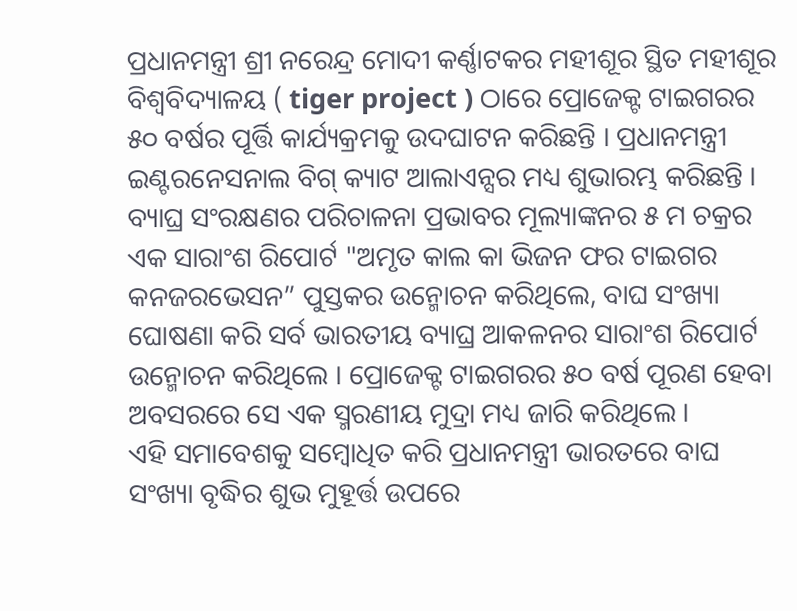ପ୍ରଧାନମନ୍ତ୍ରୀ ଶ୍ରୀ ନରେନ୍ଦ୍ର ମୋଦୀ କର୍ଣ୍ଣାଟକର ମହୀଶୂର ସ୍ଥିତ ମହୀଶୂର ବିଶ୍ୱବିଦ୍ୟାଳୟ ( tiger project ) ଠାରେ ପ୍ରୋଜେକ୍ଟ ଟାଇଗରର ୫୦ ବର୍ଷର ପୂର୍ତ୍ତି କାର୍ଯ୍ୟକ୍ରମକୁ ଉଦଘାଟନ କରିଛନ୍ତି । ପ୍ରଧାନମନ୍ତ୍ରୀ ଇଣ୍ଟରନେସନାଲ ବିଗ୍ କ୍ୟାଟ ଆଲାଏନ୍ସର ମଧ୍ୟ ଶୁଭାରମ୍ଭ କରିଛନ୍ତି ।
ବ୍ୟାଘ୍ର ସଂରକ୍ଷଣର ପରିଚାଳନା ପ୍ରଭାବର ମୂଲ୍ୟାଙ୍କନର ୫ ମ ଚକ୍ରର ଏକ ସାରାଂଶ ରିପୋର୍ଟ "ଅମୃତ କାଲ କା ଭିଜନ ଫର ଟାଇଗର କନଜରଭେସନ” ପୁସ୍ତକର ଉନ୍ମୋଚନ କରିଥିଲେ, ବାଘ ସଂଖ୍ୟା ଘୋଷଣା କରି ସର୍ବ ଭାରତୀୟ ବ୍ୟାଘ୍ର ଆକଳନର ସାରାଂଶ ରିପୋର୍ଟ ଉନ୍ମୋଚନ କରିଥିଲେ । ପ୍ରୋଜେକ୍ଟ ଟାଇଗରର ୫୦ ବର୍ଷ ପୂରଣ ହେବା ଅବସରରେ ସେ ଏକ ସ୍ମରଣୀୟ ମୁଦ୍ରା ମଧ୍ୟ ଜାରି କରିଥିଲେ ।
ଏହି ସମାବେଶକୁ ସମ୍ବୋଧିତ କରି ପ୍ରଧାନମନ୍ତ୍ରୀ ଭାରତରେ ବାଘ ସଂଖ୍ୟା ବୃଦ୍ଧିର ଶୁଭ ମୁହୂର୍ତ୍ତ ଉପରେ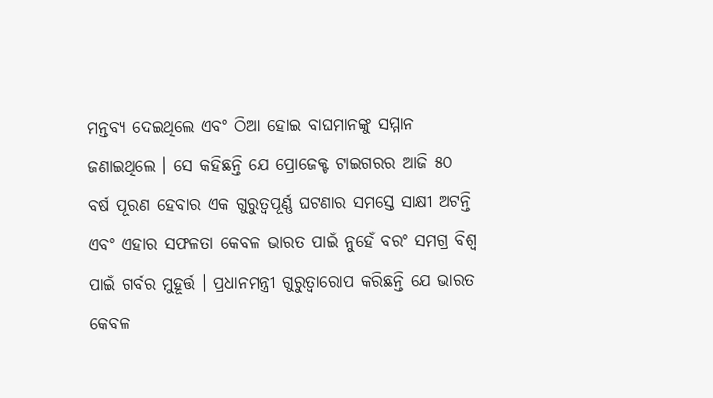ମନ୍ତବ୍ୟ ଦେଇଥିଲେ ଏବଂ ଠିଆ ହୋଇ ବାଘମାନଙ୍କୁ ସମ୍ମାନ ଜଣାଇଥିଲେ । ସେ କହିଛନ୍ତି ଯେ ପ୍ରୋଜେକ୍ଟ ଟାଇଗରର ଆଜି ୫୦ ବର୍ଷ ପୂରଣ ହେବାର ଏକ ଗୁରୁତ୍ୱପୂର୍ଣ୍ଣ ଘଟଣାର ସମସ୍ତେ ସାକ୍ଷୀ ଅଟନ୍ତି ଏବଂ ଏହାର ସଫଳତା କେବଳ ଭାରତ ପାଇଁ ନୁହେଁ ବରଂ ସମଗ୍ର ବିଶ୍ୱ ପାଇଁ ଗର୍ବର ମୁହୂର୍ତ୍ତ । ପ୍ରଧାନମନ୍ତ୍ରୀ ଗୁରୁତ୍ୱାରୋପ କରିଛନ୍ତି ଯେ ଭାରତ କେବଳ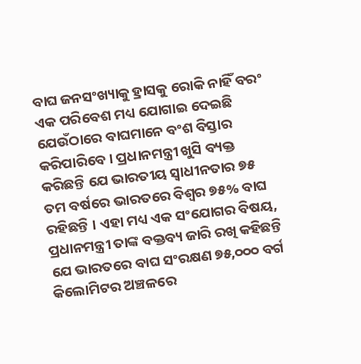ବାଘ ଜନସଂଖ୍ୟାକୁ ହ୍ରାସକୁ ରୋକି ନାହିଁ ବରଂ ଏକ ପରିବେଶ ମଧ୍ୟ ଯୋଗାଇ ଦେଇଛି ଯେଉଁଠାରେ ବାଘମାନେ ବଂଶ ବିସ୍ତାର କରିପାରିବେ । ପ୍ରଧାନମନ୍ତ୍ରୀ ଖୁସି ବ୍ୟକ୍ତ କରିଛନ୍ତି ଯେ ଭାରତୀୟ ସ୍ୱାଧୀନତାର ୭୫ ତମ ବର୍ଷରେ ଭାରତରେ ବିଶ୍ୱର ୭୫% ବାଘ ରହିଛନ୍ତି । ଏହା ମଧ୍ୟ ଏକ ସଂଯୋଗର ବିଷୟ, ପ୍ରଧାନମନ୍ତ୍ରୀ ତାଙ୍କ ବକ୍ତବ୍ୟ ଜାରି ରଖି କହିଛନ୍ତି ଯେ ଭାରତରେ ବାଘ ସଂରକ୍ଷଣ ୭୫,୦୦୦ ବର୍ଗ କିଲୋମିଟର ଅଞ୍ଚଳରେ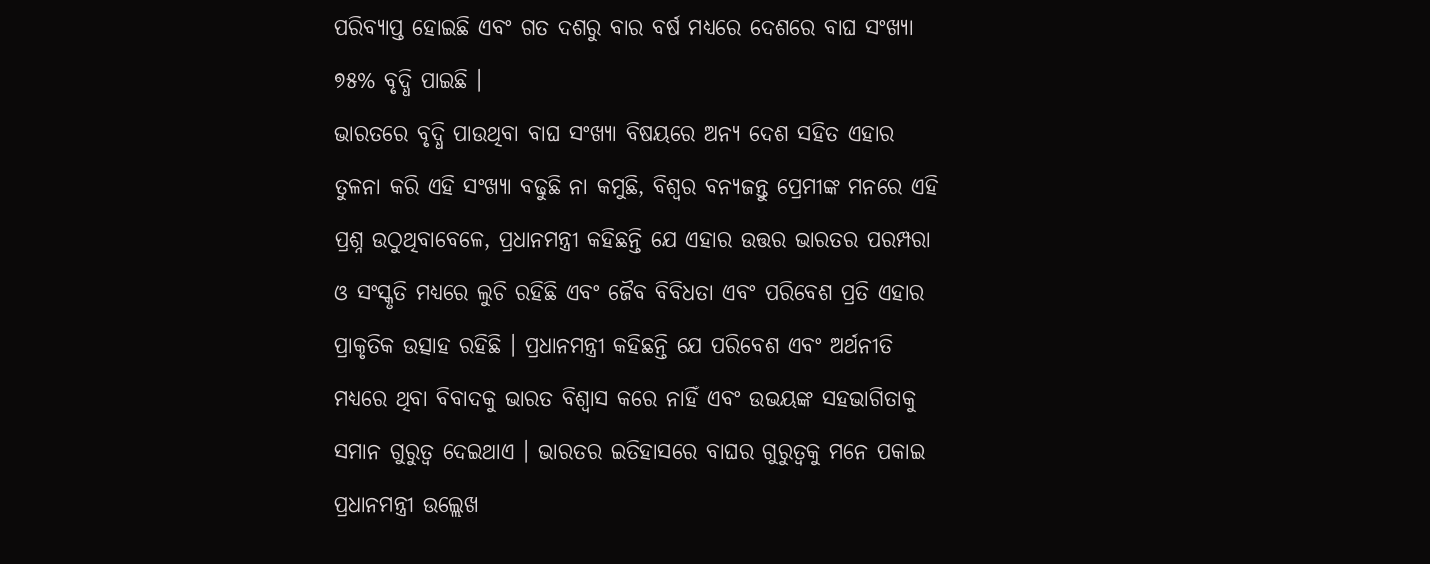ପରିବ୍ୟାପ୍ତ ହୋଇଛି ଏବଂ ଗତ ଦଶରୁ ବାର ବର୍ଷ ମଧ୍ୟରେ ଦେଶରେ ବାଘ ସଂଖ୍ୟା ୭୫% ବୃଦ୍ଧି ପାଇଛି ।
ଭାରତରେ ବୃଦ୍ଧି ପାଉଥିବା ବାଘ ସଂଖ୍ୟା ବିଷୟରେ ଅନ୍ୟ ଦେଶ ସହିତ ଏହାର ତୁଳନା କରି ଏହି ସଂଖ୍ୟା ବଢୁଛି ନା କମୁଛି, ବିଶ୍ୱର ବନ୍ୟଜନ୍ତୁ ପ୍ରେମୀଙ୍କ ମନରେ ଏହି ପ୍ରଶ୍ନ ଉଠୁଥିବାବେଳେ, ପ୍ରଧାନମନ୍ତ୍ରୀ କହିଛନ୍ତି ଯେ ଏହାର ଉତ୍ତର ଭାରତର ପରମ୍ପରା ଓ ସଂସ୍କୃତି ମଧ୍ୟରେ ଲୁଚି ରହିଛି ଏବଂ ଜୈବ ବିବିଧତା ଏବଂ ପରିବେଶ ପ୍ରତି ଏହାର ପ୍ରାକୃତିକ ଉତ୍ସାହ ରହିଛି । ପ୍ରଧାନମନ୍ତ୍ରୀ କହିଛନ୍ତି ଯେ ପରିବେଶ ଏବଂ ଅର୍ଥନୀତି ମଧ୍ୟରେ ଥିବା ବିବାଦକୁ ଭାରତ ବିଶ୍ୱାସ କରେ ନାହିଁ ଏବଂ ଉଭୟଙ୍କ ସହଭାଗିତାକୁ ସମାନ ଗୁରୁତ୍ୱ ଦେଇଥାଏ । ଭାରତର ଇତିହାସରେ ବାଘର ଗୁରୁତ୍ୱକୁ ମନେ ପକାଇ ପ୍ରଧାନମନ୍ତ୍ରୀ ଉଲ୍ଲେଖ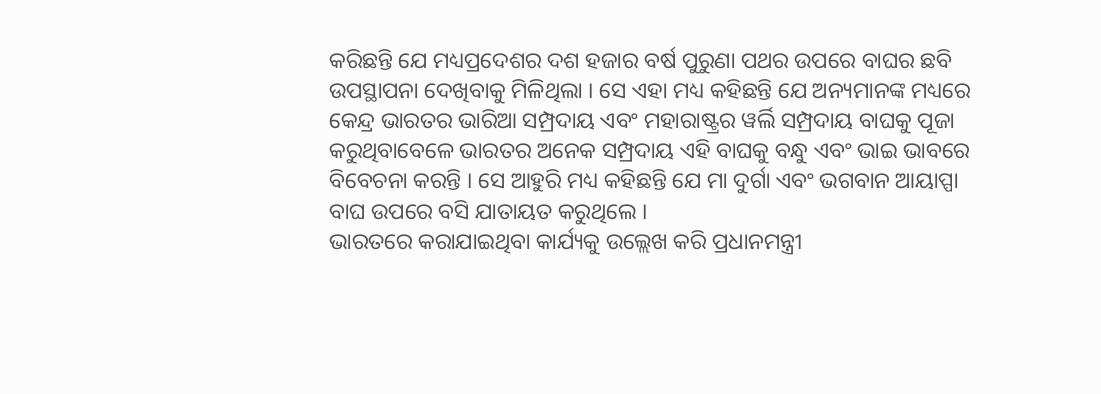କରିଛନ୍ତି ଯେ ମଧ୍ୟପ୍ରଦେଶର ଦଶ ହଜାର ବର୍ଷ ପୁରୁଣା ପଥର ଉପରେ ବାଘର ଛବି ଉପସ୍ଥାପନା ଦେଖିବାକୁ ମିଳିଥିଲା । ସେ ଏହା ମଧ୍ୟ କହିଛନ୍ତି ଯେ ଅନ୍ୟମାନଙ୍କ ମଧ୍ୟରେ କେନ୍ଦ୍ର ଭାରତର ଭାରିଆ ସମ୍ପ୍ରଦାୟ ଏବଂ ମହାରାଷ୍ଟ୍ରର ୱର୍ଲି ସମ୍ପ୍ରଦାୟ ବାଘକୁ ପୂଜା କରୁଥିବାବେଳେ ଭାରତର ଅନେକ ସମ୍ପ୍ରଦାୟ ଏହି ବାଘକୁ ବନ୍ଧୁ ଏବଂ ଭାଇ ଭାବରେ ବିବେଚନା କରନ୍ତି । ସେ ଆହୁରି ମଧ୍ୟ କହିଛନ୍ତି ଯେ ମା ଦୁର୍ଗା ଏବଂ ଭଗବାନ ଆୟାପ୍ପା ବାଘ ଉପରେ ବସି ଯାତାୟତ କରୁଥିଲେ ।
ଭାରତରେ କରାଯାଇଥିବା କାର୍ଯ୍ୟକୁ ଉଲ୍ଲେଖ କରି ପ୍ରଧାନମନ୍ତ୍ରୀ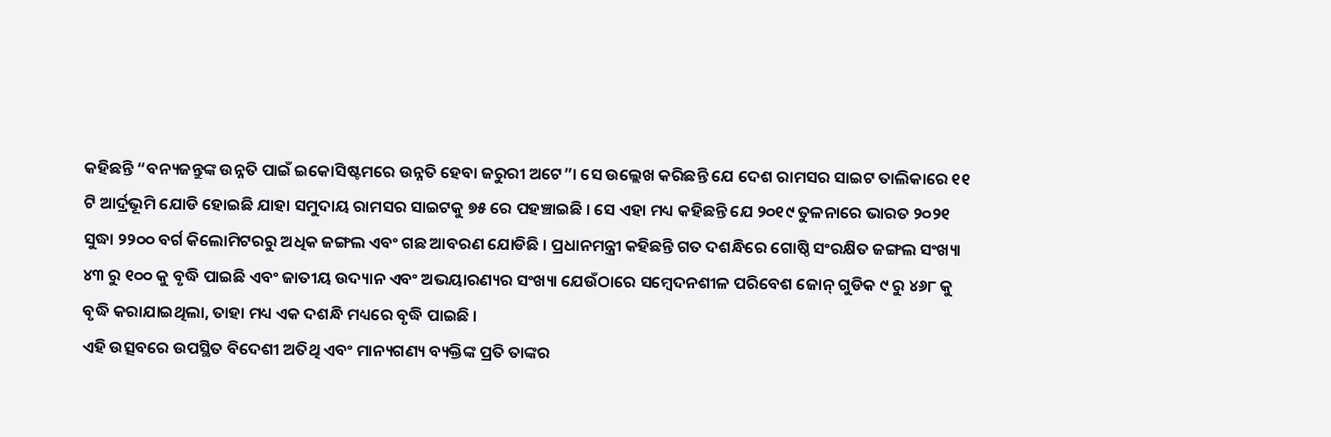କହିଛନ୍ତି “ବନ୍ୟଜନ୍ତୁଙ୍କ ଉନ୍ନତି ପାଇଁ ଇକୋସିଷ୍ଟମରେ ଉନ୍ନତି ହେବା ଜରୁରୀ ଅଟେ”। ସେ ଉଲ୍ଲେଖ କରିଛନ୍ତି ଯେ ଦେଶ ରାମସର ସାଇଟ ତାଲିକାରେ ୧୧ ଟି ଆର୍ଦ୍ରଭୂମି ଯୋଡି ହୋଇଛି ଯାହା ସମୁଦାୟ ରାମସର ସାଇଟକୁ ୭୫ ରେ ପହଞ୍ଚାଇଛି । ସେ ଏହା ମଧ୍ୟ କହିଛନ୍ତି ଯେ ୨୦୧୯ ତୁଳନାରେ ଭାରତ ୨୦୨୧ ସୁଦ୍ଧା ୨୨୦୦ ବର୍ଗ କିଲୋମିଟରରୁ ଅଧିକ ଜଙ୍ଗଲ ଏବଂ ଗଛ ଆବରଣ ଯୋଡିଛି । ପ୍ରଧାନମନ୍ତ୍ରୀ କହିଛନ୍ତି ଗତ ଦଶନ୍ଧିରେ ଗୋଷ୍ଠି ସଂରକ୍ଷିତ ଜଙ୍ଗଲ ସଂଖ୍ୟା ୪୩ ରୁ ୧୦୦ କୁ ବୃଦ୍ଧି ପାଇଛି ଏବଂ ଜାତୀୟ ଉଦ୍ୟାନ ଏବଂ ଅଭୟାରଣ୍ୟର ସଂଖ୍ୟା ଯେଉଁଠାରେ ସମ୍ବେଦନଶୀଳ ପରିବେଶ ଜୋନ୍ ଗୁଡିକ ୯ ରୁ ୪୬୮ କୁ ବୃଦ୍ଧି କରାଯାଇଥିଲା, ତାହା ମଧ୍ୟ ଏକ ଦଶନ୍ଧି ମଧ୍ୟରେ ବୃଦ୍ଧି ପାଇଛି ।
ଏହି ଉତ୍ସବରେ ଉପସ୍ଥିତ ବିଦେଶୀ ଅତିଥି ଏବଂ ମାନ୍ୟଗଣ୍ୟ ବ୍ୟକ୍ତିଙ୍କ ପ୍ରତି ତାଙ୍କର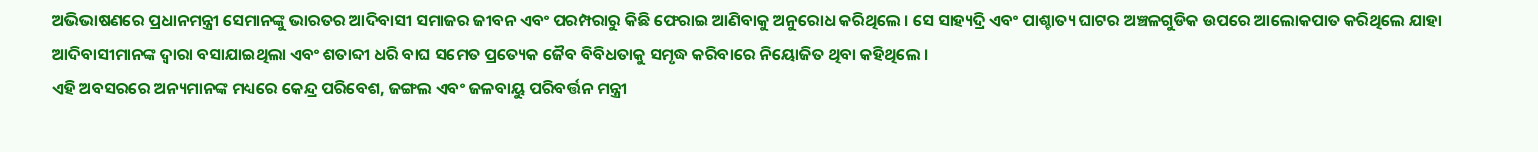ଅଭିଭାଷଣରେ ପ୍ରଧାନମନ୍ତ୍ରୀ ସେମାନଙ୍କୁ ଭାରତର ଆଦିବାସୀ ସମାଜର ଜୀବନ ଏବଂ ପରମ୍ପରାରୁ କିଛି ଫେରାଇ ଆଣିବାକୁ ଅନୁରୋଧ କରିଥିଲେ । ସେ ସାହ୍ୟଦ୍ରି ଏବଂ ପାଶ୍ଚାତ୍ୟ ଘାଟର ଅଞ୍ଚଳଗୁଡିକ ଉପରେ ଆଲୋକପାତ କରିଥିଲେ ଯାହା ଆଦିବାସୀମାନଙ୍କ ଦ୍ୱାରା ବସାଯାଇଥିଲା ଏବଂ ଶତାବ୍ଦୀ ଧରି ବାଘ ସମେତ ପ୍ରତ୍ୟେକ ଜୈବ ବିବିଧତାକୁ ସମୃଦ୍ଧ କରିବାରେ ନିୟୋଜିତ ଥିବା କହିଥିଲେ ।
ଏହି ଅବସରରେ ଅନ୍ୟମାନଙ୍କ ମଧ୍ୟରେ କେନ୍ଦ୍ର ପରିବେଶ, ଜଙ୍ଗଲ ଏବଂ ଜଳବାୟୁ ପରିବର୍ତ୍ତନ ମନ୍ତ୍ରୀ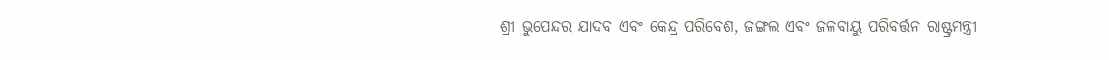ଶ୍ରୀ ଭୁପେନ୍ଦର ଯାଦବ ଏବଂ କେନ୍ଦ୍ର ପରିବେଶ, ଜଙ୍ଗଲ ଏବଂ ଜଳବାୟୁ ପରିବର୍ତ୍ତନ ରାଷ୍ଟ୍ରମନ୍ତ୍ରୀ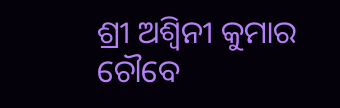ଶ୍ରୀ ଅଶ୍ୱିନୀ କୁମାର ଚୌବେ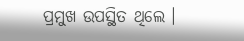ପ୍ରମୁଖ ଉପସ୍ଥିତ ଥିଲେ ।